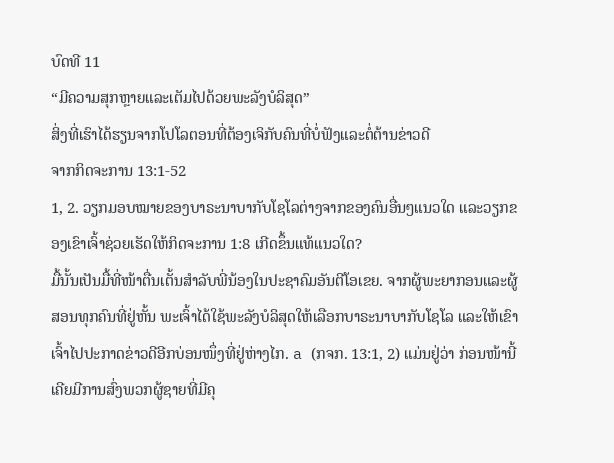ບົດທີ 11
“ມີຄວາມສຸກຫຼາຍແລະເຕັມໄປດ້ວຍພະລັງບໍລິສຸດ”
ສິ່ງທີ່ເຮົາໄດ້ຮຽນຈາກໂປໂລຕອນທີ່ຕ້ອງເຈິກັບຄົນທີ່ບໍ່ຟັງແລະຕໍ່ຕ້ານຂ່າວດີ
ຈາກກິດຈະການ 13:1-52
1, 2. ວຽກມອບໝາຍຂອງບາຣະນາບາກັບໂຊໂລຕ່າງຈາກຂອງຄົນອື່ນໆແນວໃດ ແລະວຽກຂອງເຂົາເຈົ້າຊ່ວຍເຮັດໃຫ້ກິດຈະການ 1:8 ເກີດຂຶ້ນແທ້ແນວໃດ?
ມື້ນັ້ນເປັນມື້ທີ່ໜ້າຕື່ນເຕັ້ນສຳລັບພີ່ນ້ອງໃນປະຊາຄົມອັນຕີໂອເຂຍ. ຈາກຜູ້ພະຍາກອນແລະຜູ້ສອນທຸກຄົນທີ່ຢູ່ຫັ້ນ ພະເຈົ້າໄດ້ໃຊ້ພະລັງບໍລິສຸດໃຫ້ເລືອກບາຣະນາບາກັບໂຊໂລ ແລະໃຫ້ເຂົາເຈົ້າໄປປະກາດຂ່າວດີອີກບ່ອນໜຶ່ງທີ່ຢູ່ຫ່າງໄກ. a (ກຈກ. 13:1, 2) ແມ່ນຢູ່ວ່າ ກ່ອນໜ້ານີ້ ເຄີຍມີການສົ່ງພວກຜູ້ຊາຍທີ່ມີຄຸ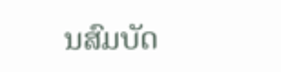ນສົມບັດ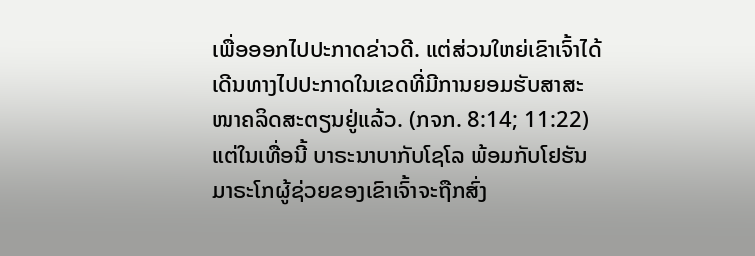ເພື່ອອອກໄປປະກາດຂ່າວດີ. ແຕ່ສ່ວນໃຫຍ່ເຂົາເຈົ້າໄດ້ເດີນທາງໄປປະກາດໃນເຂດທີ່ມີການຍອມຮັບສາສະໜາຄລິດສະຕຽນຢູ່ແລ້ວ. (ກຈກ. 8:14; 11:22) ແຕ່ໃນເທື່ອນີ້ ບາຣະນາບາກັບໂຊໂລ ພ້ອມກັບໂຢຮັນມາຣະໂກຜູ້ຊ່ວຍຂອງເຂົາເຈົ້າຈະຖືກສົ່ງ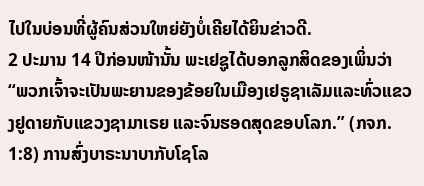ໄປໃນບ່ອນທີ່ຜູ້ຄົນສ່ວນໃຫຍ່ຍັງບໍ່ເຄີຍໄດ້ຍິນຂ່າວດີ.
2 ປະມານ 14 ປີກ່ອນໜ້ານັ້ນ ພະເຢຊູໄດ້ບອກລູກສິດຂອງເພິ່ນວ່າ “ພວກເຈົ້າຈະເປັນພະຍານຂອງຂ້ອຍໃນເມືອງເຢຣູຊາເລັມແລະທົ່ວແຂວງຢູດາຍກັບແຂວງຊາມາເຣຍ ແລະຈົນຮອດສຸດຂອບໂລກ.” (ກຈກ. 1:8) ການສົ່ງບາຣະນາບາກັບໂຊໂລ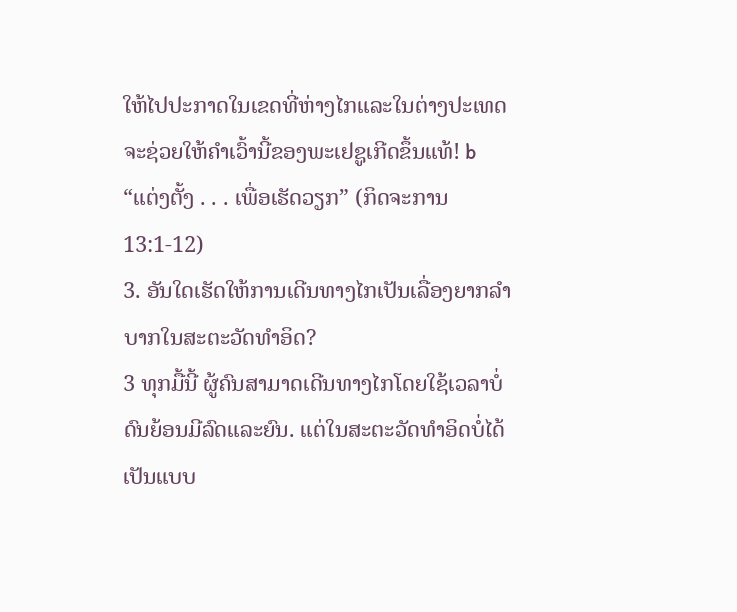ໃຫ້ໄປປະກາດໃນເຂດທີ່ຫ່າງໄກແລະໃນຕ່າງປະເທດຈະຊ່ວຍໃຫ້ຄຳເວົ້ານີ້ຂອງພະເຢຊູເກີດຂຶ້ນແທ້! b
“ແຕ່ງຕັ້ງ . . . ເພື່ອເຮັດວຽກ” (ກິດຈະການ 13:1-12)
3. ອັນໃດເຮັດໃຫ້ການເດີນທາງໄກເປັນເລື່ອງຍາກລຳບາກໃນສະຕະວັດທຳອິດ?
3 ທຸກມື້ນີ້ ຜູ້ຄົນສາມາດເດີນທາງໄກໂດຍໃຊ້ເວລາບໍ່ດົນຍ້ອນມີລົດແລະຍົນ. ແຕ່ໃນສະຕະວັດທຳອິດບໍ່ໄດ້ເປັນແບບ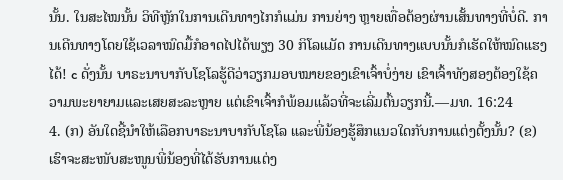ນັ້ນ. ໃນສະໄໝນັ້ນ ວິທີຫຼັກໃນການເດີນທາງໄກກໍແມ່ນ ການຍ່າງ ຫຼາຍເທື່ອຕ້ອງຜ່ານເສັ້ນທາງທີ່ບໍ່ດີ. ການເດີນທາງໂດຍໃຊ້ເວລາໝົດມື້ກໍອາດໄປໄດ້ພຽງ 30 ກິໂລແມັດ ການເດີນທາງແບບນັ້ນກໍເຮັດໃຫ້ໝົດແຮງໄດ້! c ດັ່ງນັ້ນ ບາຣະນາບາກັບໂຊໂລຮູ້ດີວ່າວຽກມອບໝາຍຂອງເຂົາເຈົ້າບໍ່ງ່າຍ ເຂົາເຈົ້າທັງສອງຕ້ອງໃຊ້ຄວາມພະຍາຍາມແລະເສຍສະລະຫຼາຍ ແຕ່ເຂົາເຈົ້າກໍພ້ອມແລ້ວທີ່ຈະເລີ່ມຕົ້ນວຽກນີ້.—ມທ. 16:24
4. (ກ) ອັນໃດຊີ້ນຳໃຫ້ເລືອກບາຣະນາບາກັບໂຊໂລ ແລະພີ່ນ້ອງຮູ້ສຶກແນວໃດກັບການແຕ່ງຕັ້ງນັ້ນ? (ຂ) ເຮົາຈະສະໜັບສະໜູນພີ່ນ້ອງທີ່ໄດ້ຮັບການແຕ່ງ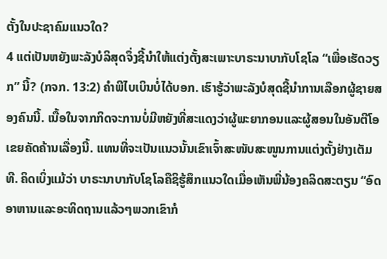ຕັ້ງໃນປະຊາຄົມແນວໃດ?
4 ແຕ່ເປັນຫຍັງພະລັງບໍລິສຸດຈຶ່ງຊີ້ນຳໃຫ້ແຕ່ງຕັ້ງສະເພາະບາຣະນາບາກັບໂຊໂລ “ເພື່ອເຮັດວຽກ” ນີ້? (ກຈກ. 13:2) ຄຳພີໄບເບິນບໍ່ໄດ້ບອກ. ເຮົາຮູ້ວ່າພະລັງບໍສຸດຊີ້ນຳການເລືອກຜູ້ຊາຍສອງຄົນນີ້. ເນື້ອໃນຈາກກິດຈະການບໍ່ມີຫຍັງທີ່ສະແດງວ່າຜູ້ພະຍາກອນແລະຜູ້ສອນໃນອັນຕີໂອເຂຍຄັດຄ້ານເລື່ອງນີ້. ແທນທີ່ຈະເປັນແນວນັ້ນເຂົາເຈົ້າສະໜັບສະໜູນການແຕ່ງຕັ້ງຢ່າງເຕັມທີ. ຄິດເບິ່ງແມ້ວ່າ ບາຣະນາບາກັບໂຊໂລຄືຊິຮູ້ສຶກແນວໃດເມື່ອເຫັນພີ່ນ້ອງຄລິດສະຕຽນ “ອົດອາຫານແລະອະທິດຖານແລ້ວໆພວກເຂົາກໍ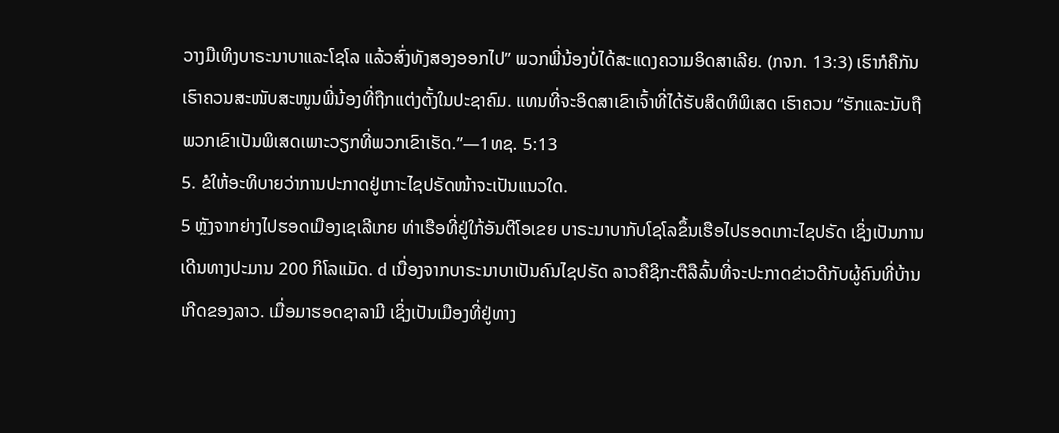ວາງມືເທິງບາຣະນາບາແລະໂຊໂລ ແລ້ວສົ່ງທັງສອງອອກໄປ” ພວກພີ່ນ້ອງບໍ່ໄດ້ສະແດງຄວາມອິດສາເລີຍ. (ກຈກ. 13:3) ເຮົາກໍຄືກັນ ເຮົາຄວນສະໜັບສະໜູນພີ່ນ້ອງທີ່ຖືກແຕ່ງຕັ້ງໃນປະຊາຄົມ. ແທນທີ່ຈະອິດສາເຂົາເຈົ້າທີ່ໄດ້ຮັບສິດທິພິເສດ ເຮົາຄວນ “ຮັກແລະນັບຖືພວກເຂົາເປັນພິເສດເພາະວຽກທີ່ພວກເຂົາເຮັດ.”—1ທຊ. 5:13
5. ຂໍໃຫ້ອະທິບາຍວ່າການປະກາດຢູ່ເກາະໄຊປຣັດໜ້າຈະເປັນແນວໃດ.
5 ຫຼັງຈາກຍ່າງໄປຮອດເມືອງເຊເລີເກຍ ທ່າເຮືອທີ່ຢູ່ໃກ້ອັນຕີໂອເຂຍ ບາຣະນາບາກັບໂຊໂລຂຶ້ນເຮືອໄປຮອດເກາະໄຊປຣັດ ເຊິ່ງເປັນການເດີນທາງປະມານ 200 ກິໂລແມັດ. d ເນື່ອງຈາກບາຣະນາບາເປັນຄົນໄຊປຣັດ ລາວຄືຊິກະຕືລືລົ້ນທີ່ຈະປະກາດຂ່າວດີກັບຜູ້ຄົນທີ່ບ້ານເກີດຂອງລາວ. ເມື່ອມາຮອດຊາລາມີ ເຊິ່ງເປັນເມືອງທີ່ຢູ່ທາງ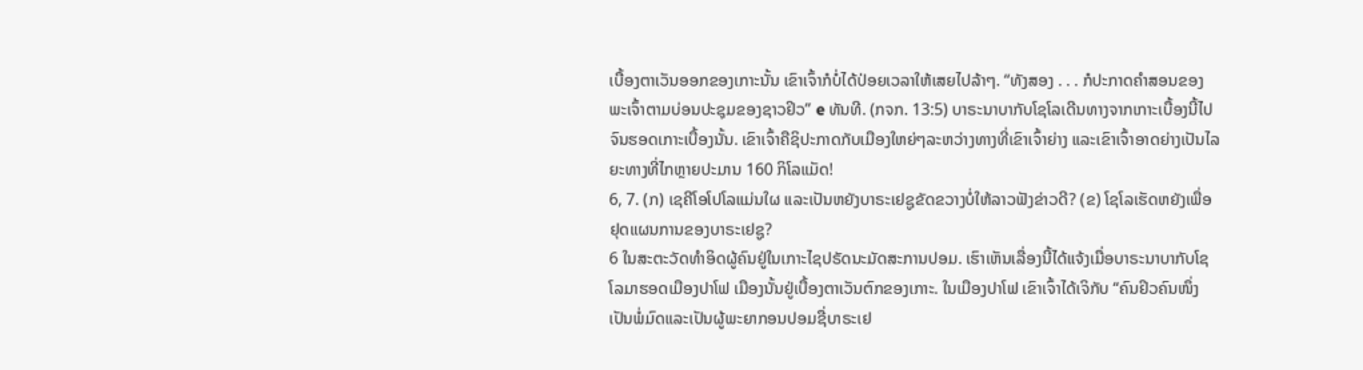ເບື້ອງຕາເວັນອອກຂອງເກາະນັ້ນ ເຂົາເຈົ້າກໍບໍ່ໄດ້ປ່ອຍເວລາໃຫ້ເສຍໄປລ້າໆ. “ທັງສອງ . . . ກໍປະກາດຄຳສອນຂອງພະເຈົ້າຕາມບ່ອນປະຊຸມຂອງຊາວຢິວ” e ທັນທີ. (ກຈກ. 13:5) ບາຣະນາບາກັບໂຊໂລເດີນທາງຈາກເກາະເບື້ອງນີ້ໄປຈົນຮອດເກາະເບື້ອງນັ້ນ. ເຂົາເຈົ້າຄືຊິປະກາດກັບເມືອງໃຫຍ່ໆລະຫວ່າງທາງທີ່ເຂົາເຈົ້າຍ່າງ ແລະເຂົາເຈົ້າອາດຍ່າງເປັນໄລຍະທາງທີ່ໄກຫຼາຍປະມານ 160 ກິໂລແມັດ!
6, 7. (ກ) ເຊຄີໂອໂປໂລແມ່ນໃຜ ແລະເປັນຫຍັງບາຣະເຢຊູຂັດຂວາງບໍ່ໃຫ້ລາວຟັງຂ່າວດີ? (ຂ) ໂຊໂລເຮັດຫຍັງເພື່ອຢຸດແຜນການຂອງບາຣະເຢຊູ?
6 ໃນສະຕະວັດທຳອິດຜູ້ຄົນຢູ່ໃນເກາະໄຊປຣັດນະມັດສະການປອມ. ເຮົາເຫັນເລື່ອງນີ້ໄດ້ແຈ້ງເມື່ອບາຣະນາບາກັບໂຊໂລມາຮອດເມືອງປາໂຟ ເມືອງນັ້ນຢູ່ເບື້ອງຕາເວັນຕົກຂອງເກາະ. ໃນເມືອງປາໂຟ ເຂົາເຈົ້າໄດ້ເຈິກັບ “ຄົນຢິວຄົນໜຶ່ງເປັນພໍ່ມົດແລະເປັນຜູ້ພະຍາກອນປອມຊື່ບາຣະເຢ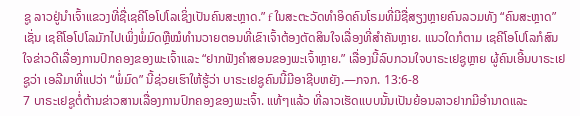ຊູ ລາວຢູ່ນຳເຈົ້າແຂວງທີ່ຊື່ເຊຄີໂອໂປໂລເຊິ່ງເປັນຄົນສະຫຼາດ.” f ໃນສະຕະວັດທຳອິດຄົນໂຣມທີ່ມີຊື່ສຽງຫຼາຍຄົນລວມທັງ “ຄົນສະຫຼາດ” ເຊັ່ນ ເຊຄີໂອໂປໂລມັກໄປເພິ່ງພໍ່ມົດຫຼືໝໍທຳນວາຍຕອນທີ່ເຂົາເຈົ້າຕ້ອງຕັດສິນໃຈເລື່ອງທີ່ສຳຄັນຫຼາຍ. ແນວໃດກໍຕາມ ເຊຄີໂອໂປໂລກໍສົນໃຈຂ່າວດີເລື່ອງການປົກຄອງຂອງພະເຈົ້າແລະ “ຢາກຟັງຄຳສອນຂອງພະເຈົ້າຫຼາຍ.” ເລື່ອງນີ້ລົບກວນໃຈບາຣະເຢຊູຫຼາຍ ຜູ້ຄົນເອີ້ນບາຣະເຢຊູວ່າ ເອລີມາທີ່ແປວ່າ “ພໍ່ມົດ” ນີ້ຊ່ວຍເຮົາໃຫ້ຮູ້ວ່າ ບາຣະເຢຊູຄົນນີ້ມີອາຊີບຫຍັງ.—ກຈກ. 13:6-8
7 ບາຣະເຢຊູຕໍ່ຕ້ານຂ່າວສານເລື່ອງການປົກຄອງຂອງພະເຈົ້າ. ແທ້ໆແລ້ວ ທີ່ລາວເຮັດແບບນັ້ນເປັນຍ້ອນລາວຢາກມີອຳນາດແລະ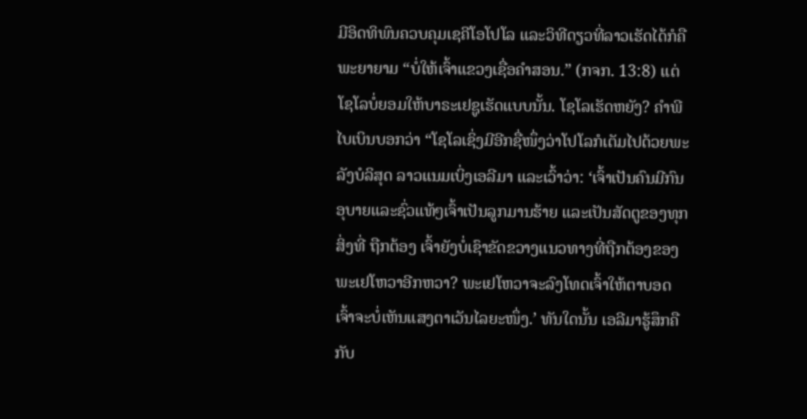ມີອິດທິພົນຄວບຄຸມເຊຄີໂອໂປໂລ ແລະວິທີດຽວທີ່ລາວເຮັດໄດ້ກໍຄືພະຍາຍາມ “ບໍ່ໃຫ້ເຈົ້າແຂວງເຊື່ອຄຳສອນ.” (ກຈກ. 13:8) ແຕ່ໂຊໂລບໍ່ຍອມໃຫ້ບາຣະເຢຊູເຮັດແບບນັ້ນ. ໂຊໂລເຮັດຫຍັງ? ຄຳພີໄບເບິນບອກວ່າ “ໂຊໂລເຊິ່ງມີອີກຊື່ໜຶ່ງວ່າໂປໂລກໍເຕັມໄປດ້ວຍພະລັງບໍລິສຸດ ລາວແນມເບິ່ງເອລີມາ ແລະເວົ້າວ່າ: ‘ເຈົ້າເປັນຄົນມີກົນອຸບາຍແລະຊົ່ວແທ້ໆເຈົ້າເປັນລູກມານຮ້າຍ ແລະເປັນສັດຕູຂອງທຸກສິ່ງທີ່ ຖືກຕ້ອງ ເຈົ້າຍັງບໍ່ເຊົາຂັດຂວາງແນວທາງທີ່ຖືກຕ້ອງຂອງພະເຢໂຫວາອີກຫວາ? ພະເຢໂຫວາຈະລົງໂທດເຈົ້າໃຫ້ຕາບອດ ເຈົ້າຈະບໍ່ເຫັນແສງຕາເວັນໄລຍະໜຶ່ງ.’ ທັນໃດນັ້ນ ເອລີມາຮູ້ສຶກຄືກັບ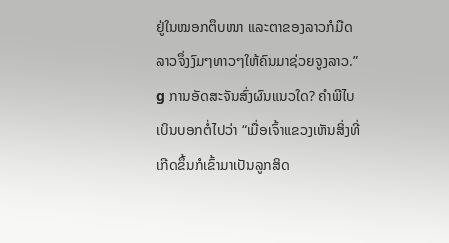ຢູ່ໃນໝອກຕຶບໜາ ແລະຕາຂອງລາວກໍມືດ ລາວຈຶ່ງງົມໆທາວໆໃຫ້ຄົນມາຊ່ວຍຈູງລາວ.” g ການອັດສະຈັນສົ່ງຜົນແນວໃດ? ຄຳພີໄບເບິນບອກຕໍ່ໄປວ່າ “ເມື່ອເຈົ້າແຂວງເຫັນສິ່ງທີ່ເກີດຂຶ້ນກໍເຂົ້າມາເປັນລູກສິດ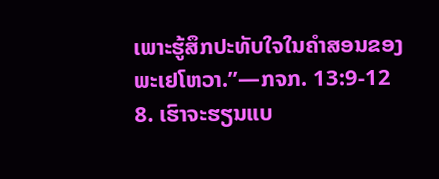ເພາະຮູ້ສຶກປະທັບໃຈໃນຄຳສອນຂອງພະເຢໂຫວາ.”—ກຈກ. 13:9-12
8. ເຮົາຈະຮຽນແບ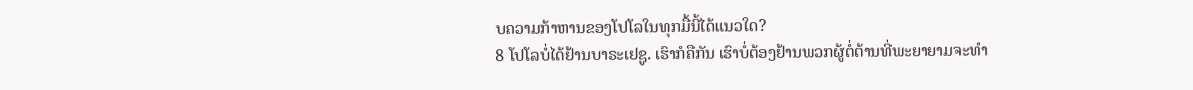ບຄວາມກ້າຫານຂອງໂປໂລໃນທຸກມື້ນີ້ໄດ້ແນວໃດ?
8 ໂປໂລບໍ່ໄດ້ຢ້ານບາຣະເຢຊູ. ເຮົາກໍຄືກັນ ເຮົາບໍ່ຕ້ອງຢ້ານພວກຜູ້ຕໍ່ຕ້ານທີ່ພະຍາຍາມຈະທຳ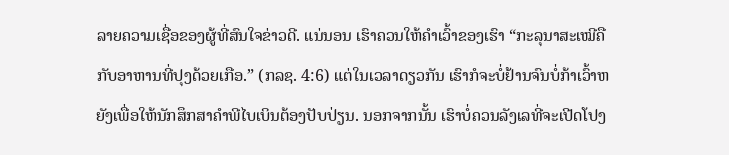ລາຍຄວາມເຊື່ອຂອງຜູ້ທີ່ສົນໃຈຂ່າວດີ. ແນ່ນອນ ເຮົາຄວນໃຫ້ຄຳເວົ້າຂອງເຮົາ “ກະລຸນາສະເໝີຄືກັບອາຫານທີ່ປຸງດ້ວຍເກືອ.” (ກລຊ. 4:6) ແຕ່ໃນເວລາດຽວກັນ ເຮົາກໍຈະບໍ່ຢ້ານຈົນບໍ່ກ້າເວົ້າຫຍັງເພື່ອໃຫ້ນັກສຶກສາຄຳພີໄບເບິນຕ້ອງປັບປ່ຽນ. ນອກຈາກນັ້ນ ເຮົາບໍ່ຄວນລັງເລທີ່ຈະເປີດໂປງ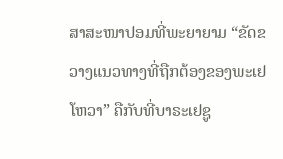ສາສະໜາປອມທີ່ພະຍາຍາມ “ຂັດຂວາງແນວທາງທີ່ຖືກຕ້ອງຂອງພະເຢໂຫວາ” ຄືກັບທີ່ບາຣະເຢຊູ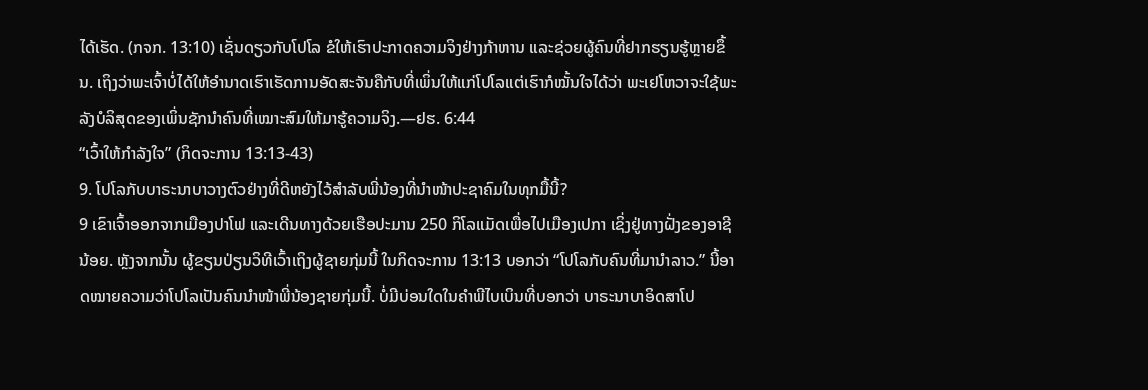ໄດ້ເຮັດ. (ກຈກ. 13:10) ເຊັ່ນດຽວກັບໂປໂລ ຂໍໃຫ້ເຮົາປະກາດຄວາມຈິງຢ່າງກ້າຫານ ແລະຊ່ວຍຜູ້ຄົນທີ່ຢາກຮຽນຮູ້ຫຼາຍຂຶ້ນ. ເຖິງວ່າພະເຈົ້າບໍ່ໄດ້ໃຫ້ອຳນາດເຮົາເຮັດການອັດສະຈັນຄືກັບທີ່ເພິ່ນໃຫ້ແກ່ໂປໂລແຕ່ເຮົາກໍໝັ້ນໃຈໄດ້ວ່າ ພະເຢໂຫວາຈະໃຊ້ພະລັງບໍລິສຸດຂອງເພິ່ນຊັກນຳຄົນທີ່ເໝາະສົມໃຫ້ມາຮູ້ຄວາມຈິງ.—ຢຮ. 6:44
“ເວົ້າໃຫ້ກຳລັງໃຈ” (ກິດຈະການ 13:13-43)
9. ໂປໂລກັບບາຣະນາບາວາງຕົວຢ່າງທີ່ດີຫຍັງໄວ້ສຳລັບພີ່ນ້ອງທີ່ນຳໜ້າປະຊາຄົມໃນທຸກມື້ນີ້?
9 ເຂົາເຈົ້າອອກຈາກເມືອງປາໂຟ ແລະເດີນທາງດ້ວຍເຮືອປະມານ 250 ກິໂລແມັດເພື່ອໄປເມືອງເປກາ ເຊິ່ງຢູ່ທາງຝັ່ງຂອງອາຊີນ້ອຍ. ຫຼັງຈາກນັ້ນ ຜູ້ຂຽນປ່ຽນວິທີເວົ້າເຖິງຜູ້ຊາຍກຸ່ມນີ້ ໃນກິດຈະການ 13:13 ບອກວ່າ “ໂປໂລກັບຄົນທີ່ມານຳລາວ.” ນີ້ອາດໝາຍຄວາມວ່າໂປໂລເປັນຄົນນຳໜ້າພີ່ນ້ອງຊາຍກຸ່ມນີ້. ບໍ່ມີບ່ອນໃດໃນຄຳພີໄບເບິນທີ່ບອກວ່າ ບາຣະນາບາອິດສາໂປ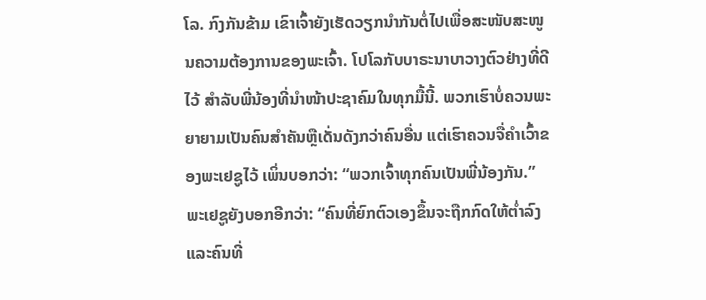ໂລ. ກົງກັນຂ້າມ ເຂົາເຈົ້າຍັງເຮັດວຽກນຳກັນຕໍ່ໄປເພື່ອສະໜັບສະໜູນຄວາມຕ້ອງການຂອງພະເຈົ້າ. ໂປໂລກັບບາຣະນາບາວາງຕົວຢ່າງທີ່ດີໄວ້ ສຳລັບພີ່ນ້ອງທີ່ນຳໜ້າປະຊາຄົມໃນທຸກມື້ນີ້. ພວກເຮົາບໍ່ຄວນພະຍາຍາມເປັນຄົນສຳຄັນຫຼືເດັ່ນດັງກວ່າຄົນອື່ນ ແຕ່ເຮົາຄວນຈື່ຄຳເວົ້າຂອງພະເຢຊູໄວ້ ເພິ່ນບອກວ່າ: “ພວກເຈົ້າທຸກຄົນເປັນພີ່ນ້ອງກັນ.” ພະເຢຊູຍັງບອກອີກວ່າ: “ຄົນທີ່ຍົກຕົວເອງຂຶ້ນຈະຖືກກົດໃຫ້ຕ່ຳລົງ ແລະຄົນທີ່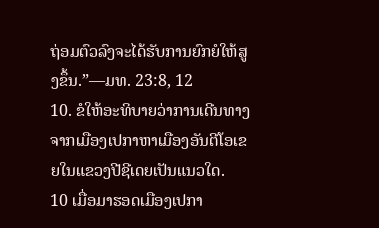ຖ່ອມຕົວລົງຈະໄດ້ຮັບການຍົກຍໍໃຫ້ສູງຂຶ້ນ.”—ມທ. 23:8, 12
10. ຂໍໃຫ້ອະທິບາຍວ່າການເດີນທາງຈາກເມືອງເປກາຫາເມືອງອັນຕີໂອເຂຍໃນແຂວງປີຊີເດຍເປັນແນວໃດ.
10 ເມື່ອມາຮອດເມືອງເປກາ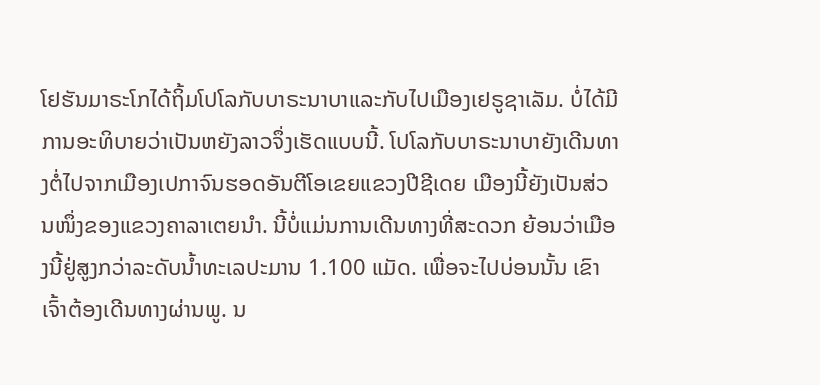ໂຢຮັນມາຣະໂກໄດ້ຖິ້ມໂປໂລກັບບາຣະນາບາແລະກັບໄປເມືອງເຢຣູຊາເລັມ. ບໍ່ໄດ້ມີການອະທິບາຍວ່າເປັນຫຍັງລາວຈຶ່ງເຮັດແບບນີ້. ໂປໂລກັບບາຣະນາບາຍັງເດີນທາງຕໍ່ໄປຈາກເມືອງເປກາຈົນຮອດອັນຕີໂອເຂຍແຂວງປີຊີເດຍ ເມືອງນີ້ຍັງເປັນສ່ວນໜຶ່ງຂອງແຂວງຄາລາເຕຍນຳ. ນີ້ບໍ່ແມ່ນການເດີນທາງທີ່ສະດວກ ຍ້ອນວ່າເມືອງນີ້ຢູ່ສູງກວ່າລະດັບນ້ຳທະເລປະມານ 1.100 ແມັດ. ເພື່ອຈະໄປບ່ອນນັ້ນ ເຂົາເຈົ້າຕ້ອງເດີນທາງຜ່ານພູ. ນ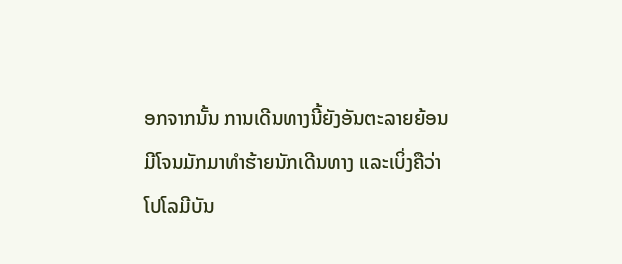ອກຈາກນັ້ນ ການເດີນທາງນີ້ຍັງອັນຕະລາຍຍ້ອນມີໂຈນມັກມາທຳຮ້າຍນັກເດີນທາງ ແລະເບິ່ງຄືວ່າໂປໂລມີບັນ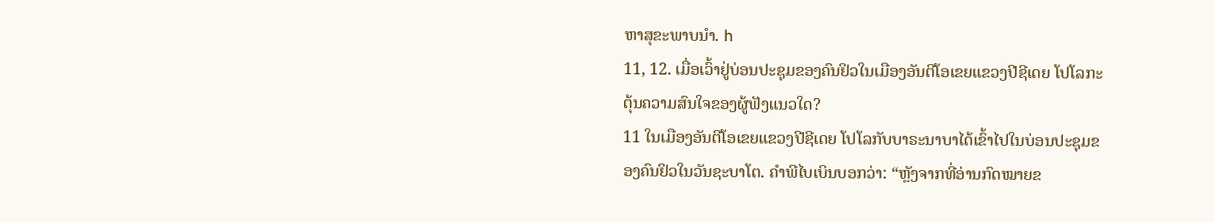ຫາສຸຂະພາບນຳ. h
11, 12. ເມື່ອເວົ້າຢູ່ບ່ອນປະຊຸມຂອງຄົນຢິວໃນເມືອງອັນຕີໂອເຂຍແຂວງປີຊີເດຍ ໂປໂລກະຕຸ້ນຄວາມສົນໃຈຂອງຜູ້ຟັງແນວໃດ?
11 ໃນເມືອງອັນຕີໂອເຂຍແຂວງປີຊີເດຍ ໂປໂລກັບບາຣະນາບາໄດ້ເຂົ້າໄປໃນບ່ອນປະຊຸມຂອງຄົນຢິວໃນວັນຊະບາໂຕ. ຄຳພີໄບເບິນບອກວ່າ: “ຫຼັງຈາກທີ່ອ່ານກົດໝາຍຂ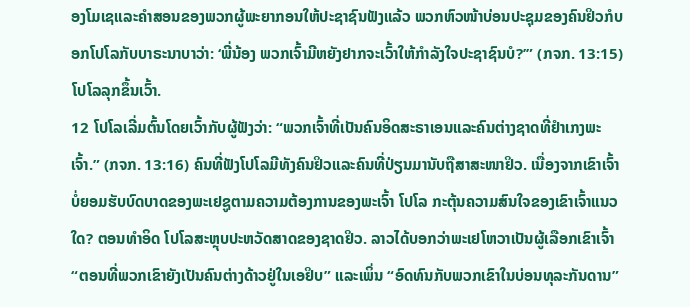ອງໂມເຊແລະຄຳສອນຂອງພວກຜູ້ພະຍາກອນໃຫ້ປະຊາຊົນຟັງແລ້ວ ພວກຫົວໜ້າບ່ອນປະຊຸມຂອງຄົນຢິວກໍບອກໂປໂລກັບບາຣະນາບາວ່າ: ‘ພີ່ນ້ອງ ພວກເຈົ້າມີຫຍັງຢາກຈະເວົ້າໃຫ້ກຳລັງໃຈປະຊາຊົນບໍ?’” (ກຈກ. 13:15) ໂປໂລລຸກຂຶ້ນເວົ້າ.
12 ໂປໂລເລີ່ມຕົ້ນໂດຍເວົ້າກັບຜູ້ຟັງວ່າ: “ພວກເຈົ້າທີ່ເປັນຄົນອິດສະຣາເອນແລະຄົນຕ່າງຊາດທີ່ຢຳເກງພະເຈົ້າ.” (ກຈກ. 13:16) ຄົນທີ່ຟັງໂປໂລມີທັງຄົນຢິວແລະຄົນທີ່ປ່ຽນມານັບຖືສາສະໜາຢິວ. ເນື່ອງຈາກເຂົາເຈົ້າບໍ່ຍອມຮັບບົດບາດຂອງພະເຢຊູຕາມຄວາມຕ້ອງການຂອງພະເຈົ້າ ໂປໂລ ກະຕຸ້ນຄວາມສົນໃຈຂອງເຂົາເຈົ້າແນວໃດ? ຕອນທຳອິດ ໂປໂລສະຫຼຸບປະຫວັດສາດຂອງຊາດຢິວ. ລາວໄດ້ບອກວ່າພະເຢໂຫວາເປັນຜູ້ເລືອກເຂົາເຈົ້າ “ຕອນທີ່ພວກເຂົາຍັງເປັນຄົນຕ່າງດ້າວຢູ່ໃນເອຢິບ” ແລະເພິ່ນ “ອົດທົນກັບພວກເຂົາໃນບ່ອນທຸລະກັນດານ”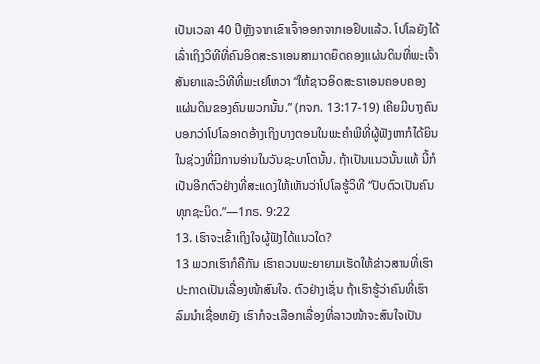ເປັນເວລາ 40 ປີຫຼັງຈາກເຂົາເຈົ້າອອກຈາກເອຢິບແລ້ວ. ໂປໂລຍັງໄດ້ເລົ່າເຖິງວິທີທີ່ຄົນອິດສະຣາເອນສາມາດຍຶດຄອງແຜ່ນດິນທີ່ພະເຈົ້າສັນຍາແລະວິທີທີ່ພະເຢໂຫວາ “ໃຫ້ຊາວອິດສະຣາເອນຄອບຄອງແຜ່ນດິນຂອງຄົນພວກນັ້ນ.” (ກຈກ. 13:17-19) ເຄີຍມີບາງຄົນບອກວ່າໂປໂລອາດອ້າງເຖິງບາງຕອນໃນພະຄຳພີທີ່ຜູ້ຟັງຫາກໍໄດ້ຍິນໃນຊ່ວງທີ່ມີການອ່ານໃນວັນຊະບາໂຕນັ້ນ. ຖ້າເປັນແນວນັ້ນແທ້ ນີ້ກໍເປັນອີກຕົວຢ່າງທີ່ສະແດງໃຫ້ເຫັນວ່າໂປໂລຮູ້ວິທີ “ປັບຕົວເປັນຄົນທຸກຊະນິດ.”—1ກຣ. 9:22
13. ເຮົາຈະເຂົ້າເຖິງໃຈຜູ້ຟັງໄດ້ແນວໃດ?
13 ພວກເຮົາກໍຄືກັນ ເຮົາຄວນພະຍາຍາມເຮັດໃຫ້ຂ່າວສານທີ່ເຮົາປະກາດເປັນເລື່ອງໜ້າສົນໃຈ. ຕົວຢ່າງເຊັ່ນ ຖ້າເຮົາຮູ້ວ່າຄົນທີ່ເຮົາລົມນຳເຊື່ອຫຍັງ ເຮົາກໍຈະເລືອກເລື່ອງທີ່ລາວໜ້າຈະສົນໃຈເປັນ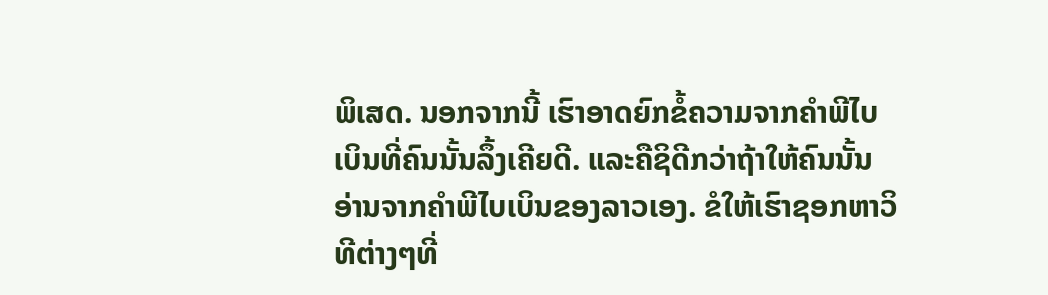ພິເສດ. ນອກຈາກນີ້ ເຮົາອາດຍົກຂໍ້ຄວາມຈາກຄຳພີໄບເບິນທີ່ຄົນນັ້ນລຶ້ງເຄີຍດີ. ແລະຄືຊິດີກວ່າຖ້າໃຫ້ຄົນນັ້ນອ່ານຈາກຄຳພີໄບເບິນຂອງລາວເອງ. ຂໍໃຫ້ເຮົາຊອກຫາວິທີຕ່າງໆທີ່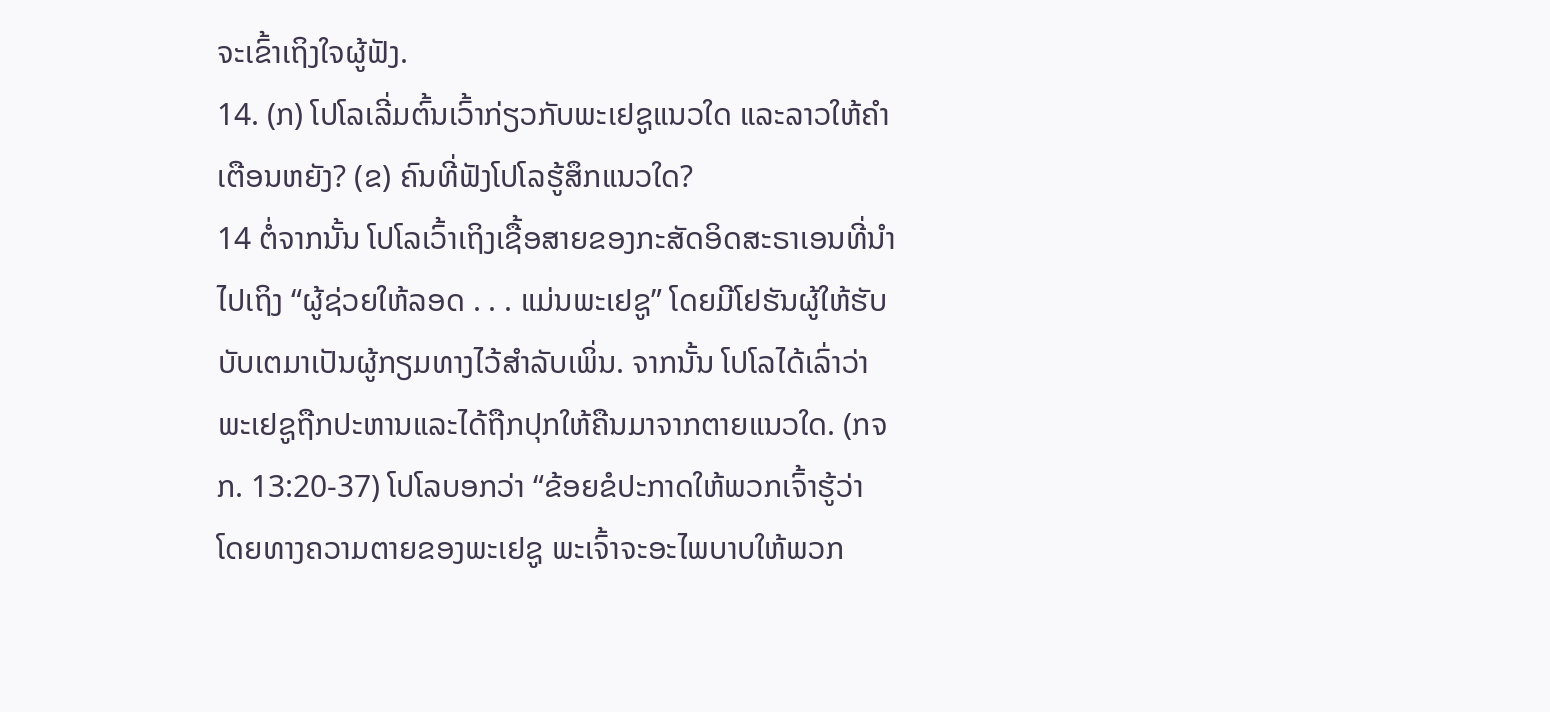ຈະເຂົ້າເຖິງໃຈຜູ້ຟັງ.
14. (ກ) ໂປໂລເລີ່ມຕົ້ນເວົ້າກ່ຽວກັບພະເຢຊູແນວໃດ ແລະລາວໃຫ້ຄຳເຕືອນຫຍັງ? (ຂ) ຄົນທີ່ຟັງໂປໂລຮູ້ສຶກແນວໃດ?
14 ຕໍ່ຈາກນັ້ນ ໂປໂລເວົ້າເຖິງເຊື້ອສາຍຂອງກະສັດອິດສະຣາເອນທີ່ນຳໄປເຖິງ “ຜູ້ຊ່ວຍໃຫ້ລອດ . . . ແມ່ນພະເຢຊູ” ໂດຍມີໂຢຮັນຜູ້ໃຫ້ຮັບບັບເຕມາເປັນຜູ້ກຽມທາງໄວ້ສຳລັບເພິ່ນ. ຈາກນັ້ນ ໂປໂລໄດ້ເລົ່າວ່າພະເຢຊູຖືກປະຫານແລະໄດ້ຖືກປຸກໃຫ້ຄືນມາຈາກຕາຍແນວໃດ. (ກຈກ. 13:20-37) ໂປໂລບອກວ່າ “ຂ້ອຍຂໍປະກາດໃຫ້ພວກເຈົ້າຮູ້ວ່າ ໂດຍທາງຄວາມຕາຍຂອງພະເຢຊູ ພະເຈົ້າຈະອະໄພບາບໃຫ້ພວກ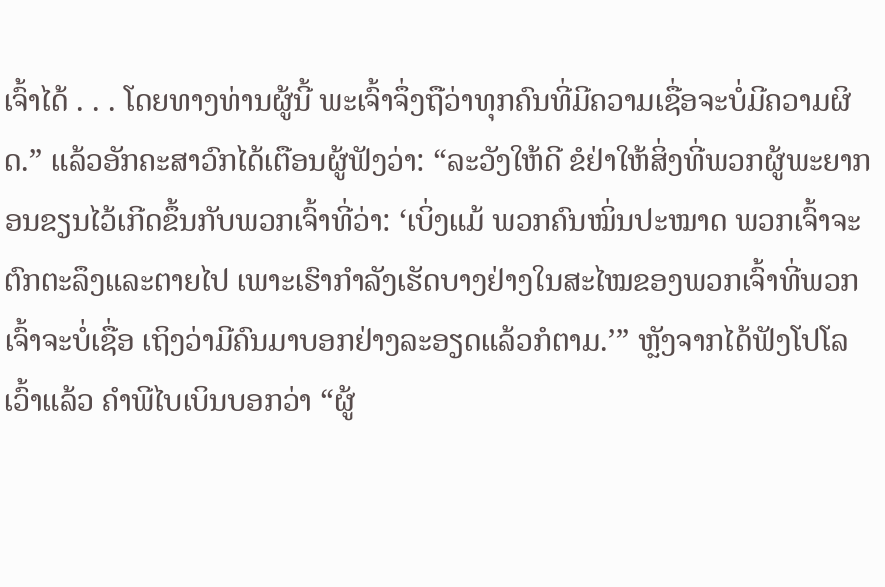ເຈົ້າໄດ້ . . . ໂດຍທາງທ່ານຜູ້ນີ້ ພະເຈົ້າຈຶ່ງຖືວ່າທຸກຄົນທີ່ມີຄວາມເຊື່ອຈະບໍ່ມີຄວາມຜິດ.” ແລ້ວອັກຄະສາວົກໄດ້ເຕືອນຜູ້ຟັງວ່າ: “ລະວັງໃຫ້ດີ ຂໍຢ່າໃຫ້ສິ່ງທີ່ພວກຜູ້ພະຍາກອນຂຽນໄວ້ເກີດຂຶ້ນກັບພວກເຈົ້າທີ່ວ່າ: ‘ເບິ່ງແມ້ ພວກຄົນໝິ່ນປະໝາດ ພວກເຈົ້າຈະຕົກຕະລຶງແລະຕາຍໄປ ເພາະເຮົາກຳລັງເຮັດບາງຢ່າງໃນສະໄໝຂອງພວກເຈົ້າທີ່ພວກເຈົ້າຈະບໍ່ເຊື່ອ ເຖິງວ່າມີຄົນມາບອກຢ່າງລະອຽດແລ້ວກໍຕາມ.’” ຫຼັງຈາກໄດ້ຟັງໂປໂລເວົ້າແລ້ວ ຄຳພີໄບເບິນບອກວ່າ “ຜູ້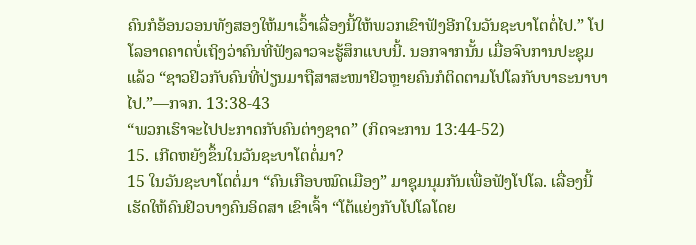ຄົນກໍອ້ອນວອນທັງສອງໃຫ້ມາເວົ້າເລື່ອງນີ້ໃຫ້ພວກເຂົາຟັງອີກໃນວັນຊະບາໂຕຕໍ່ໄປ.” ໂປໂລອາດຄາດບໍ່ເຖິງວ່າຄົນທີ່ຟັງລາວຈະຮູ້ສຶກແບບນີ້. ນອກຈາກນັ້ນ ເມື່ອຈົບການປະຊຸມແລ້ວ “ຊາວຢິວກັບຄົນທີ່ປ່ຽນມາຖືສາສະໜາຢິວຫຼາຍຄົນກໍຕິດຕາມໂປໂລກັບບາຣະນາບາໄປ.”—ກຈກ. 13:38-43
“ພວກເຮົາຈະໄປປະກາດກັບຄົນຕ່າງຊາດ” (ກິດຈະການ 13:44-52)
15. ເກີດຫຍັງຂຶ້ນໃນວັນຊະບາໂຕຕໍ່ມາ?
15 ໃນວັນຊະບາໂຕຕໍ່ມາ “ຄົນເກືອບໝົດເມືອງ” ມາຊຸມນຸມກັນເພື່ອຟັງໂປໂລ. ເລື່ອງນີ້ເຮັດໃຫ້ຄົນຢິວບາງຄົນອິດສາ ເຂົາເຈົ້າ “ໂຕ້ແຍ່ງກັບໂປໂລໂດຍ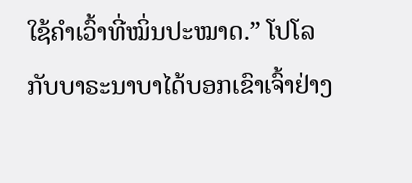ໃຊ້ຄຳເວົ້າທີ່ໝິ່ນປະໝາດ.” ໂປໂລກັບບາຣະນາບາໄດ້ບອກເຂົາເຈົ້າຢ່າງ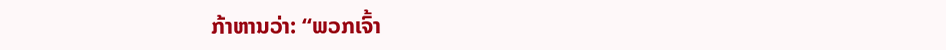ກ້າຫານວ່າ: “ພວກເຈົ້າ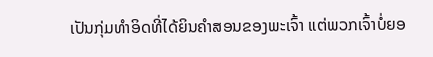ເປັນກຸ່ມທຳອິດທີ່ໄດ້ຍິນຄຳສອນຂອງພະເຈົ້າ ແຕ່ພວກເຈົ້າບໍ່ຍອ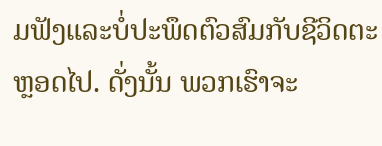ມຟັງແລະບໍ່ປະພຶດຕົວສົມກັບຊີວິດຕະຫຼອດໄປ. ດັ່ງນັ້ນ ພວກເຮົາຈະ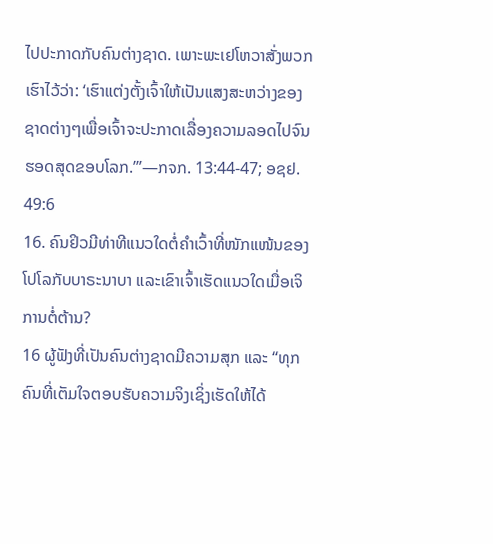ໄປປະກາດກັບຄົນຕ່າງຊາດ. ເພາະພະເຢໂຫວາສັ່ງພວກເຮົາໄວ້ວ່າ: ‘ເຮົາແຕ່ງຕັ້ງເຈົ້າໃຫ້ເປັນແສງສະຫວ່າງຂອງ ຊາດຕ່າງໆເພື່ອເຈົ້າຈະປະກາດເລື່ອງຄວາມລອດໄປຈົນຮອດສຸດຂອບໂລກ.’”—ກຈກ. 13:44-47; ອຊຢ. 49:6
16. ຄົນຢິວມີທ່າທີແນວໃດຕໍ່ຄຳເວົ້າທີ່ໜັກແໜ້ນຂອງໂປໂລກັບບາຣະນາບາ ແລະເຂົາເຈົ້າເຮັດແນວໃດເມື່ອເຈິການຕໍ່ຕ້ານ?
16 ຜູ້ຟັງທີ່ເປັນຄົນຕ່າງຊາດມີຄວາມສຸກ ແລະ “ທຸກຄົນທີ່ເຕັມໃຈຕອບຮັບຄວາມຈິງເຊິ່ງເຮັດໃຫ້ໄດ້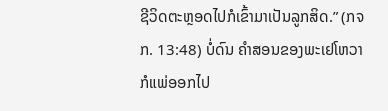ຊີວິດຕະຫຼອດໄປກໍເຂົ້າມາເປັນລູກສິດ.” (ກຈກ. 13:48) ບໍ່ດົນ ຄຳສອນຂອງພະເຢໂຫວາກໍແພ່ອອກໄປ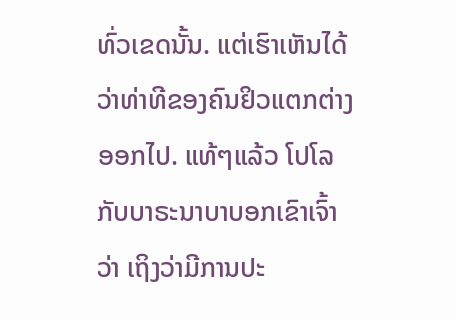ທົ່ວເຂດນັ້ນ. ແຕ່ເຮົາເຫັນໄດ້ວ່າທ່າທີຂອງຄົນຢິວແຕກຕ່າງອອກໄປ. ແທ້ໆແລ້ວ ໂປໂລກັບບາຣະນາບາບອກເຂົາເຈົ້າວ່າ ເຖິງວ່າມີການປະ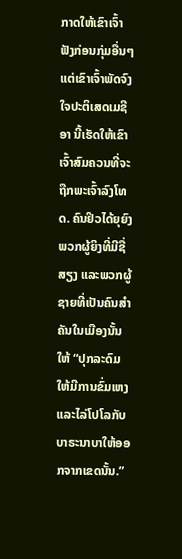ກາດໃຫ້ເຂົາເຈົ້າຟັງກ່ອນກຸ່ມອື່ນໆແຕ່ເຂົາເຈົ້າພັດຈົງໃຈປະຕິເສດເມຊີອາ ນີ້ເຮັດໃຫ້ເຂົາເຈົ້າສົມຄວນທີ່ຈະຖືກພະເຈົ້າລົງໂທດ. ຄົນຢິວໄດ້ຍຸຍົງພວກຜູ້ຍິງທີ່ມີຊື່ສຽງ ແລະພວກຜູ້ຊາຍທີ່ເປັນຄົນສຳຄັນໃນເມືອງນັ້ນໃຫ້ “ປຸກລະດົມໃຫ້ມີການຂົ່ມເຫງແລະໄລ່ໂປໂລກັບບາຣະນາບາໃຫ້ອອກຈາກເຂດນັ້ນ.”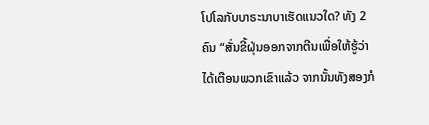ໂປໂລກັບບາຣະນາບາເຮັດແນວໃດ? ທັງ 2 ຄົນ “ສັ່ນຂີ້ຝຸ່ນອອກຈາກຕີນເພື່ອໃຫ້ຮູ້ວ່າໄດ້ເຕືອນພວກເຂົາແລ້ວ ຈາກນັ້ນທັງສອງກໍ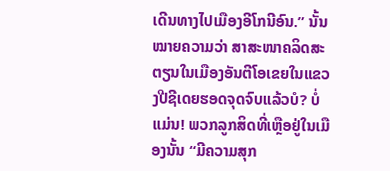ເດີນທາງໄປເມືອງອີໂກນີອົນ.” ນັ້ນໝາຍຄວາມວ່າ ສາສະໜາຄລິດສະຕຽນໃນເມືອງອັນຕີໂອເຂຍໃນແຂວງປີຊີເດຍຮອດຈຸດຈົບແລ້ວບໍ? ບໍ່ແມ່ນ! ພວກລູກສິດທີ່ເຫຼືອຢູ່ໃນເມືອງນັ້ນ “ມີຄວາມສຸກ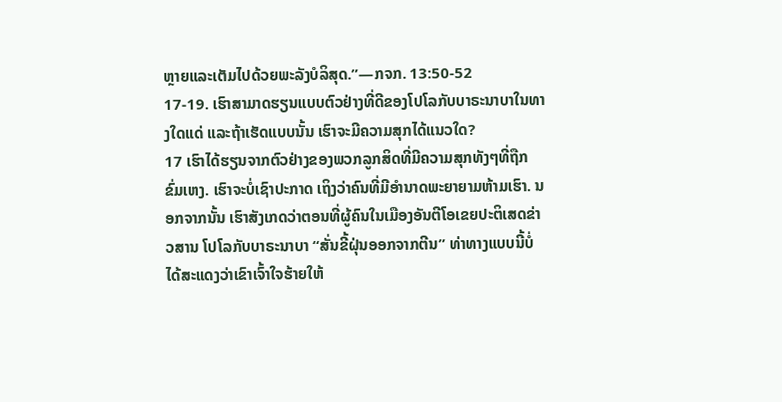ຫຼາຍແລະເຕັມໄປດ້ວຍພະລັງບໍລິສຸດ.”—ກຈກ. 13:50-52
17-19. ເຮົາສາມາດຮຽນແບບຕົວຢ່າງທີ່ດີຂອງໂປໂລກັບບາຣະນາບາໃນທາງໃດແດ່ ແລະຖ້າເຮັດແບບນັ້ນ ເຮົາຈະມີຄວາມສຸກໄດ້ແນວໃດ?
17 ເຮົາໄດ້ຮຽນຈາກຕົວຢ່າງຂອງພວກລູກສິດທີ່ມີຄວາມສຸກທັງໆທີ່ຖືກຂົ່ມເຫງ. ເຮົາຈະບໍ່ເຊົາປະກາດ ເຖິງວ່າຄົນທີ່ມີອຳນາດພະຍາຍາມຫ້າມເຮົາ. ນອກຈາກນັ້ນ ເຮົາສັງເກດວ່າຕອນທີ່ຜູ້ຄົນໃນເມືອງອັນຕີໂອເຂຍປະຕິເສດຂ່າວສານ ໂປໂລກັບບາຣະນາບາ “ສັ່ນຂີ້ຝຸ່ນອອກຈາກຕີນ” ທ່າທາງແບບນີ້ບໍ່ໄດ້ສະແດງວ່າເຂົາເຈົ້າໃຈຮ້າຍໃຫ້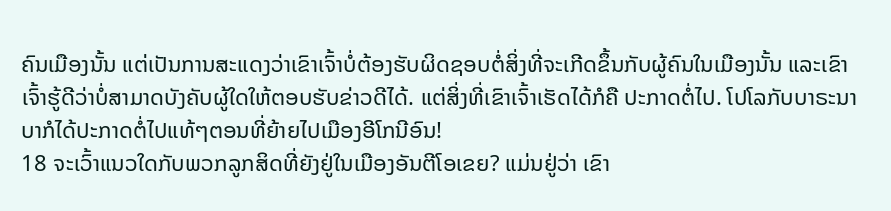ຄົນເມືອງນັ້ນ ແຕ່ເປັນການສະແດງວ່າເຂົາເຈົ້າບໍ່ຕ້ອງຮັບຜິດຊອບຕໍ່ສິ່ງທີ່ຈະເກີດຂຶ້ນກັບຜູ້ຄົນໃນເມືອງນັ້ນ ແລະເຂົາເຈົ້າຮູ້ດີວ່າບໍ່ສາມາດບັງຄັບຜູ້ໃດໃຫ້ຕອບຮັບຂ່າວດີໄດ້. ແຕ່ສິ່ງທີ່ເຂົາເຈົ້າເຮັດໄດ້ກໍຄື ປະກາດຕໍ່ໄປ. ໂປໂລກັບບາຣະນາບາກໍໄດ້ປະກາດຕໍ່ໄປແທ້ໆຕອນທີ່ຍ້າຍໄປເມືອງອີໂກນີອົນ!
18 ຈະເວົ້າແນວໃດກັບພວກລູກສິດທີ່ຍັງຢູ່ໃນເມືອງອັນຕີໂອເຂຍ? ແມ່ນຢູ່ວ່າ ເຂົາ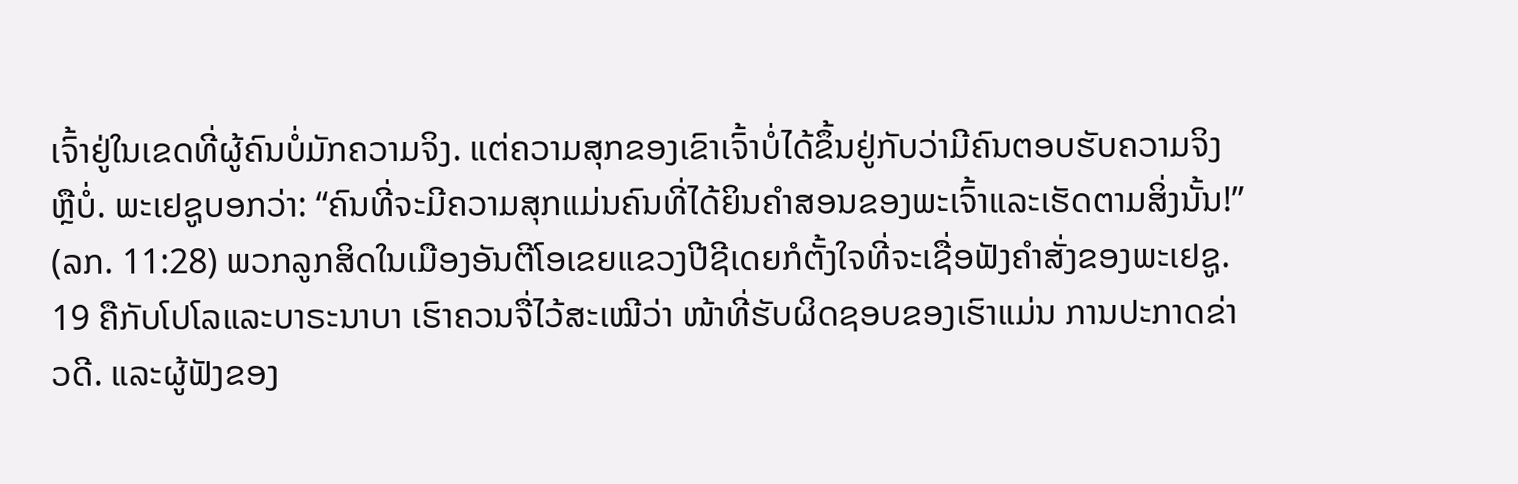ເຈົ້າຢູ່ໃນເຂດທີ່ຜູ້ຄົນບໍ່ມັກຄວາມຈິງ. ແຕ່ຄວາມສຸກຂອງເຂົາເຈົ້າບໍ່ໄດ້ຂຶ້ນຢູ່ກັບວ່າມີຄົນຕອບຮັບຄວາມຈິງຫຼືບໍ່. ພະເຢຊູບອກວ່າ: “ຄົນທີ່ຈະມີຄວາມສຸກແມ່ນຄົນທີ່ໄດ້ຍິນຄຳສອນຂອງພະເຈົ້າແລະເຮັດຕາມສິ່ງນັ້ນ!” (ລກ. 11:28) ພວກລູກສິດໃນເມືອງອັນຕີໂອເຂຍແຂວງປີຊີເດຍກໍຕັ້ງໃຈທີ່ຈະເຊື່ອຟັງຄຳສັ່ງຂອງພະເຢຊູ.
19 ຄືກັບໂປໂລແລະບາຣະນາບາ ເຮົາຄວນຈື່ໄວ້ສະເໝີວ່າ ໜ້າທີ່ຮັບຜິດຊອບຂອງເຮົາແມ່ນ ການປະກາດຂ່າວດີ. ແລະຜູ້ຟັງຂອງ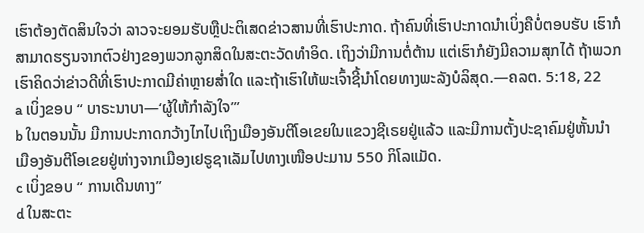ເຮົາຕ້ອງຕັດສິນໃຈວ່າ ລາວຈະຍອມຮັບຫຼືປະຕິເສດຂ່າວສານທີ່ເຮົາປະກາດ. ຖ້າຄົນທີ່ເຮົາປະກາດນຳເບິ່ງຄືບໍ່ຕອບຮັບ ເຮົາກໍສາມາດຮຽນຈາກຕົວຢ່າງຂອງພວກລູກສິດໃນສະຕະວັດທຳອິດ. ເຖິງວ່າມີການຕໍ່ຕ້ານ ແຕ່ເຮົາກໍຍັງມີຄວາມສຸກໄດ້ ຖ້າພວກເຮົາຄິດວ່າຂ່າວດີທີ່ເຮົາປະກາດມີຄ່າຫຼາຍສ່ຳໃດ ແລະຖ້າເຮົາໃຫ້ພະເຈົ້າຊີ້ນຳໂດຍທາງພະລັງບໍລິສຸດ.—ຄລຕ. 5:18, 22
a ເບິ່ງຂອບ “ ບາຣະນາບາ—‘ຜູ້ໃຫ້ກຳລັງໃຈ’”
b ໃນຕອນນັ້ນ ມີການປະກາດກວ້າງໄກໄປເຖິງເມືອງອັນຕີໂອເຂຍໃນແຂວງຊີເຣຍຢູ່ແລ້ວ ແລະມີການຕັ້ງປະຊາຄົມຢູ່ຫັ້ນນຳ ເມືອງອັນຕີໂອເຂຍຢູ່ຫ່າງຈາກເມືອງເຢຣູຊາເລັມໄປທາງເໜືອປະມານ 550 ກິໂລແມັດ.
c ເບິ່ງຂອບ “ ການເດີນທາງ”
d ໃນສະຕະ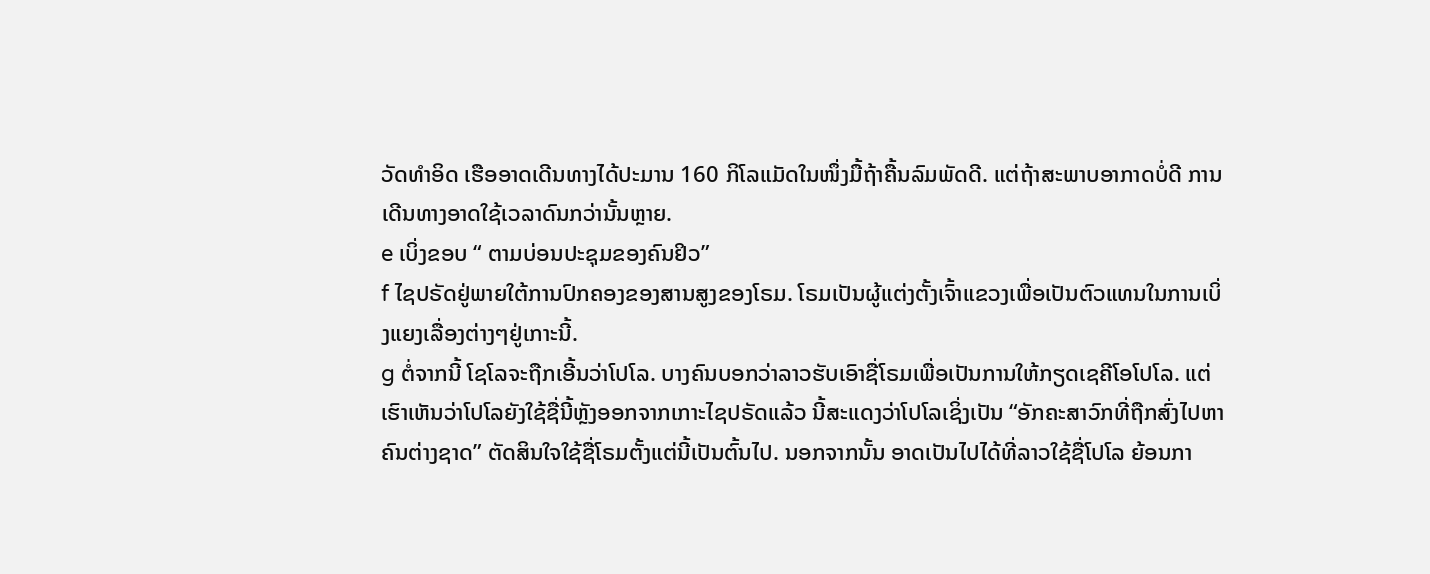ວັດທຳອິດ ເຮືອອາດເດີນທາງໄດ້ປະມານ 160 ກິໂລແມັດໃນໜຶ່ງມື້ຖ້າຄື້ນລົມພັດດີ. ແຕ່ຖ້າສະພາບອາກາດບໍ່ດີ ການເດີນທາງອາດໃຊ້ເວລາດົນກວ່ານັ້ນຫຼາຍ.
e ເບິ່ງຂອບ “ ຕາມບ່ອນປະຊຸມຂອງຄົນຢິວ”
f ໄຊປຣັດຢູ່ພາຍໃຕ້ການປົກຄອງຂອງສານສູງຂອງໂຣມ. ໂຣມເປັນຜູ້ແຕ່ງຕັ້ງເຈົ້າແຂວງເພື່ອເປັນຕົວແທນໃນການເບິ່ງແຍງເລື່ອງຕ່າງໆຢູ່ເກາະນີ້.
g ຕໍ່ຈາກນີ້ ໂຊໂລຈະຖືກເອີ້ນວ່າໂປໂລ. ບາງຄົນບອກວ່າລາວຮັບເອົາຊື່ໂຣມເພື່ອເປັນການໃຫ້ກຽດເຊຄີໂອໂປໂລ. ແຕ່ເຮົາເຫັນວ່າໂປໂລຍັງໃຊ້ຊື່ນີ້ຫຼັງອອກຈາກເກາະໄຊປຣັດແລ້ວ ນີ້ສະແດງວ່າໂປໂລເຊິ່ງເປັນ “ອັກຄະສາວົກທີ່ຖືກສົ່ງໄປຫາຄົນຕ່າງຊາດ” ຕັດສິນໃຈໃຊ້ຊື່ໂຣມຕັ້ງແຕ່ນີ້ເປັນຕົ້ນໄປ. ນອກຈາກນັ້ນ ອາດເປັນໄປໄດ້ທີ່ລາວໃຊ້ຊື່ໂປໂລ ຍ້ອນກາ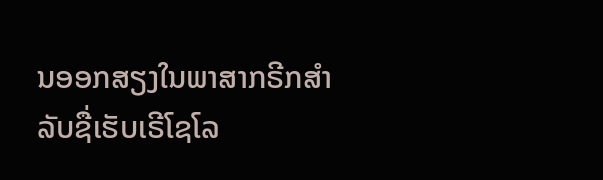ນອອກສຽງໃນພາສາກຣີກສຳລັບຊື່ເຮັບເຣີໂຊໂລ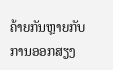ຄ້າຍກັນຫຼາຍກັບການອອກສຽງ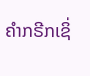ຄຳກຣີກເຊິ່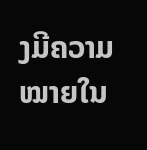ງມີຄວາມໝາຍໃນ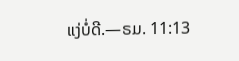ແງ່ບໍ່ດີ.—ຣມ. 11:13